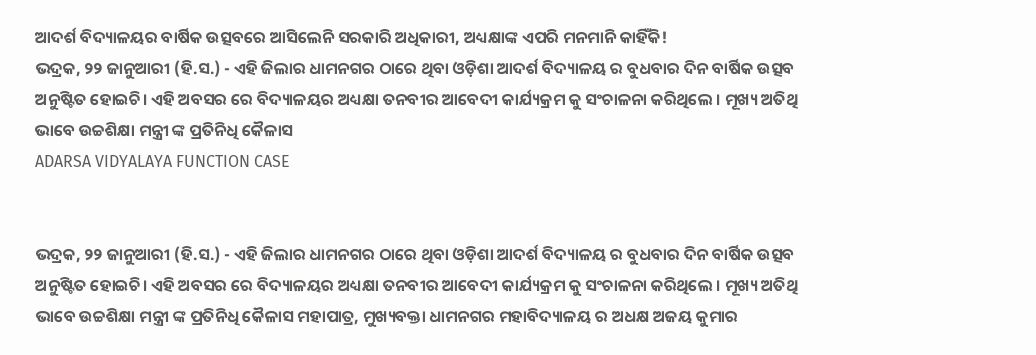ଆଦର୍ଶ ବିଦ୍ୟାଳୟର ବାର୍ଷିକ ଉତ୍ସବରେ ଆସିଲେନି ସରକାରି ଅଧିକାରୀ, ଅଧ୍ୟକ୍ଷାଙ୍କ ଏପରି ମନମାନି କାହିଁକି!
ଭଦ୍ରକ, ୨୨ ଜାନୁଆରୀ (ହି.ସ.) - ଏହି ଜିଲାର ଧାମନଗର ଠାରେ ଥିବା ଓଡ଼ିଶା ଆଦର୍ଶ ବିଦ୍ୟାଳୟ ର ବୁଧବାର ଦିନ ବାର୍ଷିକ ଉତ୍ସବ ଅନୁଷ୍ଟିତ ହୋଇଚି। ଏହି ଅବସର ରେ ବିଦ୍ୟାଳୟର ଅଧ୍ୟକ୍ଷା ତନବୀର ଆବେଦୀ କାର୍ଯ୍ୟକ୍ରମ କୁ ସଂଚାଳନା କରିଥିଲେ । ମୂଖ୍ୟ ଅତିଥି ଭାବେ ଉଚ୍ଚଶିକ୍ଷା ମନ୍ତ୍ରୀ ଙ୍କ ପ୍ରତିନିଧି କୈଳାସ
ADARSA VIDYALAYA FUNCTION CASE


ଭଦ୍ରକ, ୨୨ ଜାନୁଆରୀ (ହି.ସ.) - ଏହି ଜିଲାର ଧାମନଗର ଠାରେ ଥିବା ଓଡ଼ିଶା ଆଦର୍ଶ ବିଦ୍ୟାଳୟ ର ବୁଧବାର ଦିନ ବାର୍ଷିକ ଉତ୍ସବ ଅନୁଷ୍ଟିତ ହୋଇଚି। ଏହି ଅବସର ରେ ବିଦ୍ୟାଳୟର ଅଧ୍ୟକ୍ଷା ତନବୀର ଆବେଦୀ କାର୍ଯ୍ୟକ୍ରମ କୁ ସଂଚାଳନା କରିଥିଲେ । ମୂଖ୍ୟ ଅତିଥି ଭାବେ ଉଚ୍ଚଶିକ୍ଷା ମନ୍ତ୍ରୀ ଙ୍କ ପ୍ରତିନିଧି କୈଳାସ ମହାପାତ୍ର, ମୁଖ୍ୟବକ୍ତା ଧାମନଗର ମହାବିଦ୍ୟାଳୟ ର ଅଧକ୍ଷ ଅଜୟ କୁମାର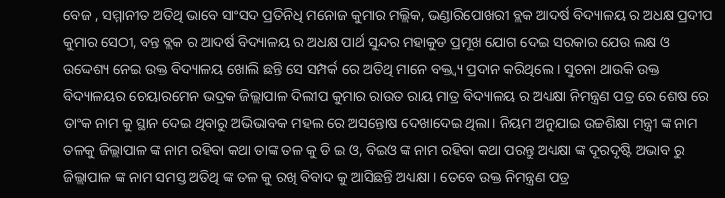ବେଜ , ସମ୍ମାନୀତ ଅତିଥି ଭାବେ ସାଂସଦ ପ୍ରତିନିଧି ମନୋଜ କୁମାର ମଲ୍ଲିକ, ଭଣ୍ଡାରିପୋଖରୀ ବ୍ଲକ ଆଦର୍ଷ ବିଦ୍ୟାଳୟ ର ଅଧକ୍ଷ ପ୍ରଦୀପ କୁମାର ସେଠୀ, ବନ୍ତ ବ୍ଲକ ର ଆଦର୍ଷ ବିଦ୍ୟାଳୟ ର ଅଧକ୍ଷ ପାର୍ଥ ସୁନ୍ଦର ମହାକୁଡ ପ୍ରମୂଖ ଯୋଗ ଦେଇ ସରକାର ଯେଉ ଲକ୍ଷ ଓ ଉଦ୍ଦେଶ୍ୟ ନେଇ ଉକ୍ତ ବିଦ୍ୟାଳୟ ଖୋଲି ଛନ୍ତି ସେ ସମ୍ପର୍କ ରେ ଅତିଥି ମାନେ ବକ୍ତ୍ୱ୍ୟ ପ୍ରଦାନ କରିଥିଲେ । ସୁଚନା ଥାଉକି ଉକ୍ତ ବିଦ୍ୟାଳୟର ଚେୟାରମେନ ଭଦ୍ରକ ଜିଲ୍ଲାପାଳ ଦିଲୀପ କୁମାର ରାଉତ ରାୟ ମାତ୍ର ବିଦ୍ୟାଳୟ ର ଅଧ୍ୟକ୍ଷା ନିମନ୍ତ୍ରଣ ପତ୍ର ରେ ଶେଷ ରେ ତାଂକ ନାମ କୁ ସ୍ଥାନ ଦେଇ ଥିବାରୁ ଅଭିଭାବକ ମହଲ ରେ ଅସନ୍ତୋଷ ଦେଖାଦେଇ ଥିଲା। ନିୟମ ଅନୁଯାଇ ଉଚ୍ଚଶିକ୍ଷା ମନ୍ତ୍ରୀ ଙ୍କ ନାମ ତଳକୁ ଜିଲ୍ଲାପାଳ ଙ୍କ ନାମ ରହିବା କଥା ତାଙ୍କ ତଳ କୁ ଡି ଇ ଓ, ବିଇଓ ଙ୍କ ନାମ ରହିବା କଥା ପରନ୍ତୁ ଅଧ୍ୟକ୍ଷା ଙ୍କ ଦୂରଦୃଷ୍ଟି ଅଭାବ ରୁ ଜିଲ୍ଲାପାଳ ଙ୍କ ନାମ ସମସ୍ତ ଅତିଥି ଙ୍କ ତଳ କୁ ରଖି ବିବାଦ କୁ ଆସିଛନ୍ତି ଅଧ୍ୟକ୍ଷା । ତେବେ ଉକ୍ତ ନିମନ୍ତ୍ରଣ ପତ୍ର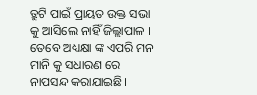ତ୍ରୁଟି ପାଇଁ ପ୍ରାୟତ ଉକ୍ତ ସଭା କୁ ଆସିଲେ ନାହିଁ ଜିଲ୍ଲାପାଳ । ତେବେ ଅଧ୍ୟକ୍ଷା ଙ୍କ ଏପରି ମନ ମାନି କୁ ସଧାରଣ ରେ ନାପସନ୍ଦ କରାଯାଇଛି।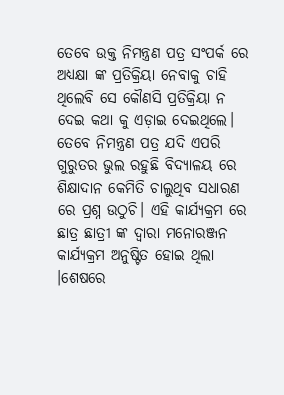ତେବେ ଉକ୍ତ ନିମନ୍ତ୍ରଣ ପତ୍ର ସଂପର୍କ ରେ ଅଧ୍ୟକ୍ଷା ଙ୍କ ପ୍ରତିକ୍ରିୟା ନେବାକୁ ଚାହି ଥିଲେବି ସେ କୌଣସି ପ୍ରତିକ୍ରିୟା ନ ଦେଇ କଥା କୁ ଏଡ଼ାଇ ଦେଇଥିଲେ। ତେବେ ନିମନ୍ତ୍ରଣ ପତ୍ର ଯଦି ଏପରି ଗୁରୁତର ଭୁଲ ରହୁଛି ବିଦ୍ୟାଳୟ ରେ ଶିକ୍ଷାଦାନ କେମିତି ଚାଲୁଥିବ ସଧାରଣ ରେ ପ୍ରଶ୍ନ ଉଠୁଚି। ଏହି କାର୍ଯ୍ୟକ୍ରମ ରେ ଛାତ୍ର ଛାତ୍ରୀ ଙ୍କ ଦ୍ୱାରା ମନୋରଞ୍ଜନ କାର୍ଯ୍ୟକ୍ରମ ଅନୁଷ୍ଟିତ ହୋଇ ଥିଲା ।ଶେଷରେ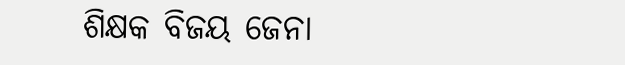ଶିକ୍ଷକ ବିଜୟ ଜେନା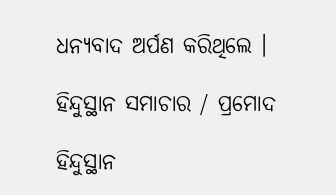ଧନ୍ୟବାଦ ଅର୍ପଣ କରିଥିଲେ ।

ହିନ୍ଦୁସ୍ଥାନ ସମାଚାର / ପ୍ରମୋଦ

ହିନ୍ଦୁସ୍ଥାନ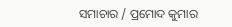ସମାଚାର / ପ୍ରମୋଦ କୁମାର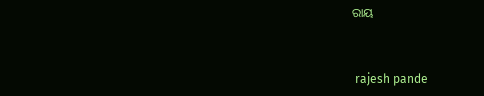ରାୟ


 rajesh pande